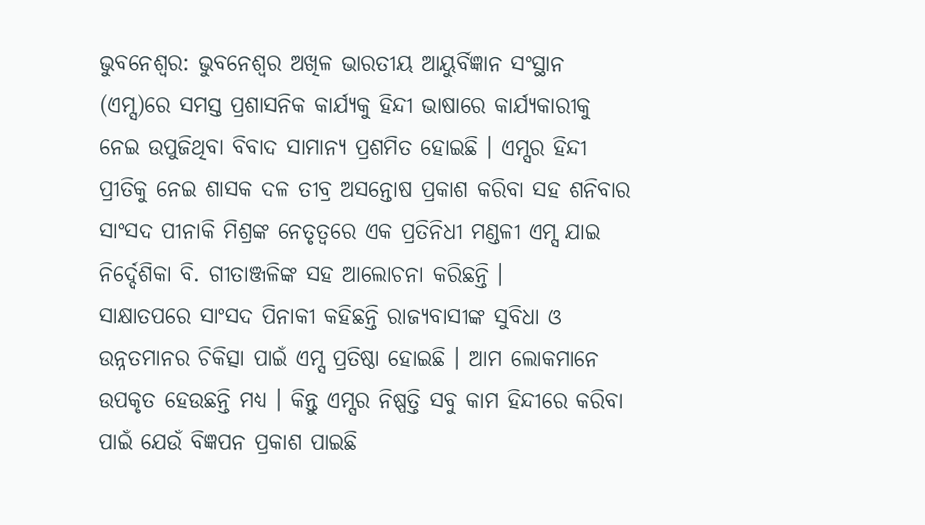ଭୁବନେଶ୍ବର: ଭୁବନେଶ୍ବର ଅଖିଳ ଭାରତୀୟ ଆୟୁର୍ବିଜ୍ଞାନ ସଂସ୍ଥାନ (ଏମ୍ସ)ରେ ସମସ୍ତ ପ୍ରଶାସନିକ କାର୍ଯ୍ୟକୁ ହିନ୍ଦୀ ଭାଷାରେ କାର୍ଯ୍ୟକାରୀକୁ ନେଇ ଉପୁଜିଥିବା ବିବାଦ ସାମାନ୍ୟ ପ୍ରଶମିତ ହୋଇଛି । ଏମ୍ସର ହିନ୍ଦୀ ପ୍ରୀତିକୁ ନେଇ ଶାସକ ଦଳ ତୀବ୍ର ଅସନ୍ତୋଷ ପ୍ରକାଶ କରିବା ସହ ଶନିବାର ସାଂସଦ ପୀନାକି ମିଶ୍ରଙ୍କ ନେତୃତ୍ବରେ ଏକ ପ୍ରତିନିଧୀ ମଣ୍ଡଳୀ ଏମ୍ସ ଯାଇ ନିର୍ଦ୍ଦେଶିକା ବି. ଗୀତାଞ୍ଜଳିଙ୍କ ସହ ଆଲୋଚନା କରିଛନ୍ତି ।
ସାକ୍ଷାତପରେ ସାଂସଦ ପିନାକୀ କହିଛନ୍ତି ରାଜ୍ୟବାସୀଙ୍କ ସୁବିଧା ଓ ଉନ୍ନତମାନର ଚିକିତ୍ସା ପାଇଁ ଏମ୍ସ ପ୍ରତିଷ୍ଠା ହୋଇଛି । ଆମ ଲୋକମାନେ ଉପକୃତ ହେଉଛନ୍ତି ମଧ୍ୟ । କିନ୍ତୁ ଏମ୍ସର ନିଷ୍ପତ୍ତି ସବୁ କାମ ହିନ୍ଦୀରେ କରିବା ପାଇଁ ଯେଉଁ ବିଜ୍ଞପନ ପ୍ରକାଶ ପାଇଛି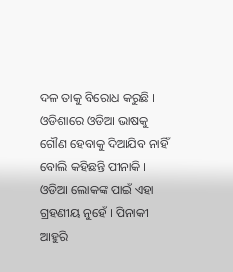ଦଳ ତାକୁ ବିରୋଧ କରୁଛି । ଓଡିଶାରେ ଓଡିଆ ଭାଷକୁ ଗୌଣ ହେବାକୁ ଦିଆଯିବ ନାହିଁ ବୋଲି କହିଛନ୍ତି ପୀନାକି । ଓଡିଆ ଲୋକଙ୍କ ପାଇଁ ଏହା ଗ୍ରହଣୀୟ ନୁହେଁ । ପିନାକୀ ଆହୁରି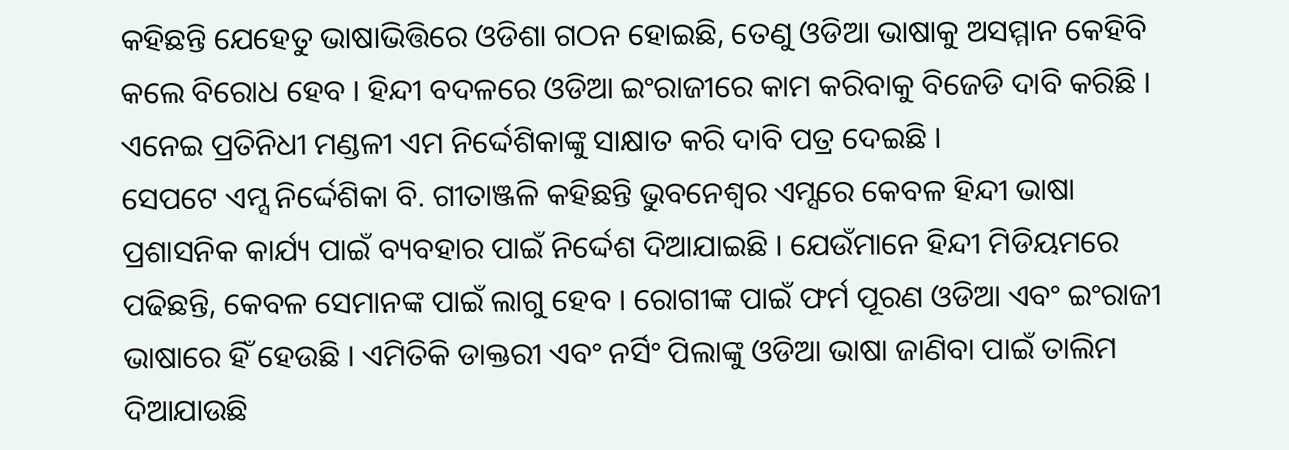କହିଛନ୍ତି ଯେହେତୁ ଭାଷାଭିତ୍ତିରେ ଓଡିଶା ଗଠନ ହୋଇଛି, ତେଣୁ ଓଡିଆ ଭାଷାକୁ ଅସମ୍ମାନ କେହିବି କଲେ ବିରୋଧ ହେବ । ହିନ୍ଦୀ ବଦଳରେ ଓଡିଆ ଇଂରାଜୀରେ କାମ କରିବାକୁ ବିଜେଡି ଦାବି କରିଛି । ଏନେଇ ପ୍ରତିନିଧୀ ମଣ୍ଡଳୀ ଏମ ନିର୍ଦ୍ଦେଶିକାଙ୍କୁ ସାକ୍ଷାତ କରି ଦାବି ପତ୍ର ଦେଇଛି ।
ସେପଟେ ଏମ୍ସ ନିର୍ଦ୍ଦେଶିକା ବି. ଗୀତାଞ୍ଜଳି କହିଛନ୍ତି ଭୁବନେଶ୍ବର ଏମ୍ସରେ କେବଳ ହିନ୍ଦୀ ଭାଷା ପ୍ରଶାସନିକ କାର୍ଯ୍ୟ ପାଇଁ ବ୍ୟବହାର ପାଇଁ ନିର୍ଦ୍ଦେଶ ଦିଆଯାଇଛି । ଯେଉଁମାନେ ହିନ୍ଦୀ ମିଡିୟମରେ ପଢିଛନ୍ତି, କେବଳ ସେମାନଙ୍କ ପାଇଁ ଲାଗୁ ହେବ । ରୋଗୀଙ୍କ ପାଇଁ ଫର୍ମ ପୂରଣ ଓଡିଆ ଏବଂ ଇଂରାଜୀ ଭାଷାରେ ହିଁ ହେଉଛି । ଏମିତିକି ଡାକ୍ତରୀ ଏବଂ ନର୍ସିଂ ପିଲାଙ୍କୁ ଓଡିଆ ଭାଷା ଜାଣିବା ପାଇଁ ତାଲିମ ଦିଆଯାଉଛି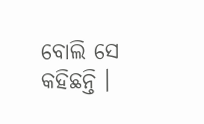ବୋଲି ସେ କହିଛନ୍ତି ।